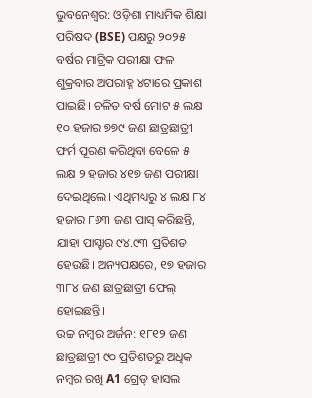ଭୁବନେଶ୍ୱର: ଓଡ଼ିଶା ମାଧ୍ୟମିକ ଶିକ୍ଷା ପରିଷଦ (BSE) ପକ୍ଷରୁ ୨୦୨୫ ବର୍ଷର ମାଟ୍ରିକ ପରୀକ୍ଷା ଫଳ ଶୁକ୍ରବାର ଅପରାହ୍ନ ୪ଟାରେ ପ୍ରକାଶ ପାଇଛି। ଚଳିତ ବର୍ଷ ମୋଟ ୫ ଲକ୍ଷ ୧୦ ହଜାର ୭୭୯ ଜଣ ଛାତ୍ରଛାତ୍ରୀ ଫର୍ମ ପୂରଣ କରିଥିବା ବେଳେ ୫ ଲକ୍ଷ ୨ ହଜାର ୪୧୭ ଜଣ ପରୀକ୍ଷା ଦେଇଥିଲେ। ଏଥିମଧ୍ୟରୁ ୪ ଲକ୍ଷ ୮୪ ହଜାର ୮୬୩ ଜଣ ପାସ୍ କରିଛନ୍ତି, ଯାହା ପାସ୍ହାର ୯୪.୯୩ ପ୍ରତିଶତ ହେଉଛି। ଅନ୍ୟପକ୍ଷରେ, ୧୭ ହଜାର ୩୮୪ ଜଣ ଛାତ୍ରଛାତ୍ରୀ ଫେଲ୍ ହୋଇଛନ୍ତି।
ଉଚ୍ଚ ନମ୍ବର ଅର୍ଜନ: ୧୮୧୨ ଜଣ ଛାତ୍ରଛାତ୍ରୀ ୯୦ ପ୍ରତିଶତରୁ ଅଧିକ ନମ୍ବର ରଖି A1 ଗ୍ରେଡ୍ ହାସଲ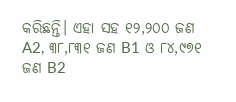କରିଛନ୍ତି। ଏହା ସହ ୧୨,୨୦୦ ଜଣ A2, ୩୮,୮୩୧ ଜଣ B1 ଓ ୮୪,୯୭୧ ଜଣ B2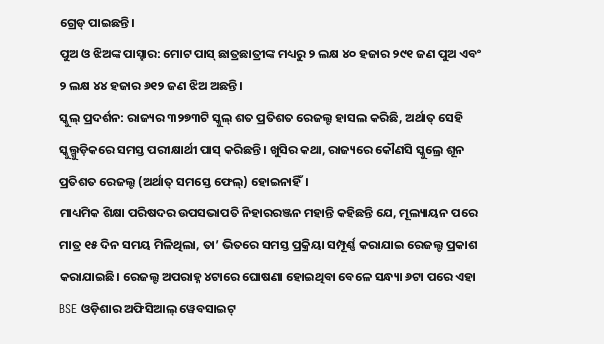ଗ୍ରେଡ୍ ପାଇଛନ୍ତି।
ପୁଅ ଓ ଝିଅଙ୍କ ପାସ୍ହାର: ମୋଟ ପାସ୍ ଛାତ୍ରଛାତ୍ରୀଙ୍କ ମଧ୍ୟରୁ ୨ ଲକ୍ଷ ୪୦ ହଜାର ୨୯୧ ଜଣ ପୁଅ ଏବଂ ୨ ଲକ୍ଷ ୪୪ ହଜାର ୬୧୨ ଜଣ ଝିଅ ଅଛନ୍ତି।
ସ୍କୁଲ୍ ପ୍ରଦର୍ଶନ: ରାଜ୍ୟର ୩୨୭୩ଟି ସ୍କୁଲ୍ ଶତ ପ୍ରତିଶତ ରେଜଲ୍ଟ ହାସଲ କରିଛି, ଅର୍ଥାତ୍ ସେହି ସ୍କୁଲ୍ଗୁଡ଼ିକରେ ସମସ୍ତ ପରୀକ୍ଷାର୍ଥୀ ପାସ୍ କରିଛନ୍ତି। ଖୁସିର କଥା, ରାଜ୍ୟରେ କୌଣସି ସ୍କୁଲ୍ରେ ଶୂନ ପ୍ରତିଶତ ରେଜଲ୍ଟ (ଅର୍ଥାତ୍ ସମସ୍ତେ ଫେଲ୍) ହୋଇନାହିଁ।
ମାଧ୍ୟମିକ ଶିକ୍ଷା ପରିଷଦର ଉପସଭାପତି ନିହାରରଞ୍ଜନ ମହାନ୍ତି କହିଛନ୍ତି ଯେ, ମୂଲ୍ୟାୟନ ପରେ ମାତ୍ର ୧୫ ଦିନ ସମୟ ମିଳିଥିଲା, ତା’ ଭିତରେ ସମସ୍ତ ପ୍ରକ୍ରିୟା ସମ୍ପୂର୍ଣ୍ଣ କରାଯାଇ ରେଜଲ୍ଟ ପ୍ରକାଶ କରାଯାଇଛି। ରେଜଲ୍ଟ ଅପରାହ୍ନ ୪ଟାରେ ଘୋଷଣା ହୋଇଥିବା ବେଳେ ସନ୍ଧ୍ୟା ୬ଟା ପରେ ଏହା BSE ଓଡ଼ିଶାର ଅଫିସିଆଲ୍ ୱେବସାଇଟ୍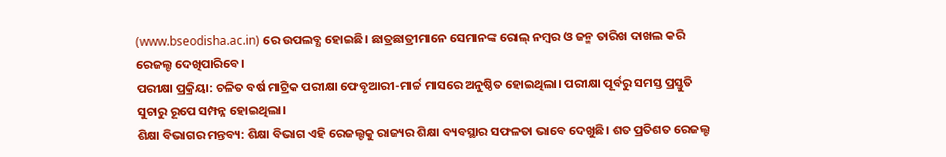(www.bseodisha.ac.in) ରେ ଉପଲବ୍ଧ ହୋଇଛି। ଛାତ୍ରଛାତ୍ରୀମାନେ ସେମାନଙ୍କ ରୋଲ୍ ନମ୍ବର ଓ ଜନ୍ମ ତାରିଖ ଦାଖଲ କରି ରେଜଲ୍ଟ ଦେଖିପାରିବେ।
ପରୀକ୍ଷା ପ୍ରକ୍ରିୟା: ଚଳିତ ବର୍ଷ ମାଟ୍ରିକ ପରୀକ୍ଷା ଫେବୃଆରୀ-ମାର୍ଚ୍ଚ ମାସରେ ଅନୁଷ୍ଠିତ ହୋଇଥିଲା। ପରୀକ୍ଷା ପୂର୍ବରୁ ସମସ୍ତ ପ୍ରସ୍ତୁତି ସୁଚାରୁ ରୂପେ ସମ୍ପନ୍ନ ହୋଇଥିଲା।
ଶିକ୍ଷା ବିଭାଗର ମନ୍ତବ୍ୟ: ଶିକ୍ଷା ବିଭାଗ ଏହି ରେଜଲ୍ଟକୁ ରାଜ୍ୟର ଶିକ୍ଷା ବ୍ୟବସ୍ଥାର ସଫଳତା ଭାବେ ଦେଖୁଛି। ଶତ ପ୍ରତିଶତ ରେଜଲ୍ଟ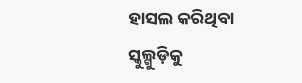ହାସଲ କରିଥିବା ସ୍କୁଲ୍ଗୁଡ଼ିକୁ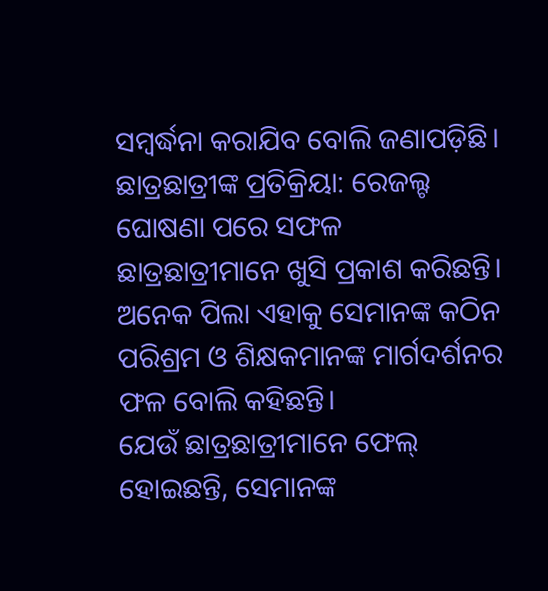ସମ୍ବର୍ଦ୍ଧନା କରାଯିବ ବୋଲି ଜଣାପଡ଼ିଛି।
ଛାତ୍ରଛାତ୍ରୀଙ୍କ ପ୍ରତିକ୍ରିୟା: ରେଜଲ୍ଟ ଘୋଷଣା ପରେ ସଫଳ ଛାତ୍ରଛାତ୍ରୀମାନେ ଖୁସି ପ୍ରକାଶ କରିଛନ୍ତି। ଅନେକ ପିଲା ଏହାକୁ ସେମାନଙ୍କ କଠିନ ପରିଶ୍ରମ ଓ ଶିକ୍ଷକମାନଙ୍କ ମାର୍ଗଦର୍ଶନର ଫଳ ବୋଲି କହିଛନ୍ତି।
ଯେଉଁ ଛାତ୍ରଛାତ୍ରୀମାନେ ଫେଲ୍ ହୋଇଛନ୍ତି, ସେମାନଙ୍କ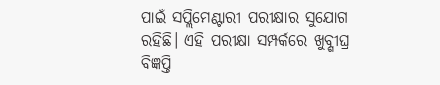ପାଇଁ ସପ୍ଲିମେଣ୍ଟାରୀ ପରୀକ୍ଷାର ସୁଯୋଗ ରହିଛି। ଏହି ପରୀକ୍ଷା ସମ୍ପର୍କରେ ଖୁବ୍ଶୀଘ୍ର ବିଜ୍ଞପ୍ତି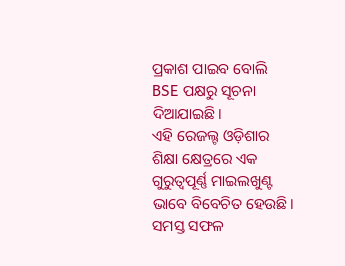ପ୍ରକାଶ ପାଇବ ବୋଲି BSE ପକ୍ଷରୁ ସୂଚନା ଦିଆଯାଇଛି।
ଏହି ରେଜଲ୍ଟ ଓଡ଼ିଶାର ଶିକ୍ଷା କ୍ଷେତ୍ରରେ ଏକ ଗୁରୁତ୍ୱପୂର୍ଣ୍ଣ ମାଇଲଖୁଣ୍ଟ ଭାବେ ବିବେଚିତ ହେଉଛି। ସମସ୍ତ ସଫଳ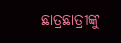ଛାତ୍ରଛାତ୍ରୀଙ୍କୁ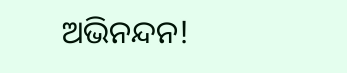ଅଭିନନ୍ଦନ!